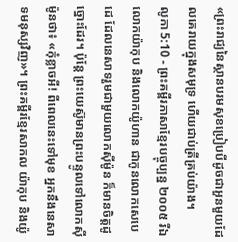«ព្រះរាជ្យនៃស្ថានបរមសុខប្រៀបបីដូចជាអួនមួយដែលគេរាយក្នុងសមុទ្រ ហើយជាប់ត្រីគ្រប់យ៉ាង។
លូកា 5:10 - ព្រះគម្ពីរភាសាខ្មែរបច្ចុប្បន្ន ២០០៥ រីឯលោកយ៉ាកុប និងលោកយ៉ូហាន ជាកូនលោកសេបេដេ ដែលនេសាទរួមជាមួយលោកស៊ីម៉ូន ក៏មានចិត្តដូច្នោះដែរ។ ប៉ុន្តែ ព្រះយេស៊ូមានព្រះបន្ទូលទៅលោកស៊ីម៉ូនថា៖ «កុំខ្លាចអី! ពីពេលនេះទៅមុខ អ្នកនឹងនេសាទមនុស្សវិញ»។ ព្រះគម្ពីរខ្មែរសាកល យ៉ាកុប និងយ៉ូ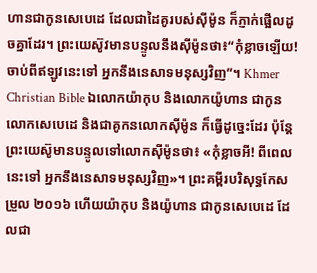ហានជាកូនសេបេដេ ដែលជាដៃគូរបស់ស៊ីម៉ូន ក៏ភ្ញាក់ផ្អើលដូចគ្នាដែរ។ ព្រះយេស៊ូវមានបន្ទូលនឹងស៊ីម៉ូនថា៖“កុំខ្លាចឡើយ! ចាប់ពីឥឡូវនេះទៅ អ្នកនឹងនេសាទមនុស្សវិញ”។ Khmer Christian Bible ឯលោកយ៉ាកុប និងលោកយ៉ូហាន ជាកូនលោកសេបេដេ និងជាគូកនលោកស៊ីម៉ូន ក៏ធ្វើដូច្នេះដែរ ប៉ុន្ដែព្រះយេស៊ូមានបន្ទូលទៅលោកស៊ីម៉ូនថា៖ «កុំខ្លាចអី! ពីពេលនេះទៅ អ្នកនឹងនេសាទមនុស្សវិញ»។ ព្រះគម្ពីរបរិសុទ្ធកែសម្រួល ២០១៦ ហើយយ៉ាកុប និងយ៉ូហាន ជាកូនសេបេដេ ដែលជា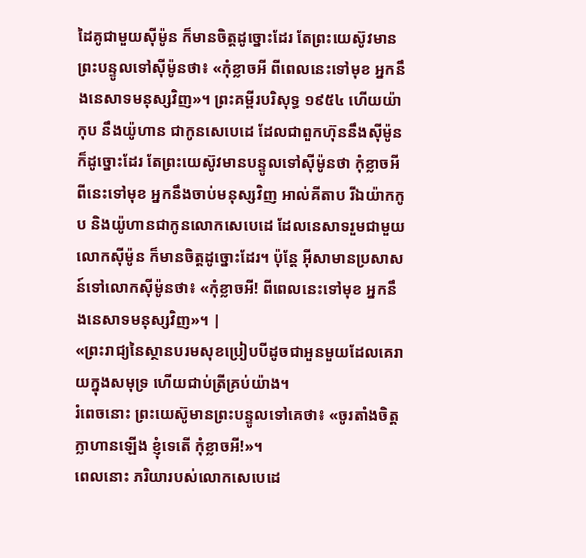ដៃគូជាមួយស៊ីម៉ូន ក៏មានចិត្តដូច្នោះដែរ តែព្រះយេស៊ូវមានព្រះបន្ទូលទៅស៊ីម៉ូនថា៖ «កុំខ្លាចអី ពីពេលនេះទៅមុខ អ្នកនឹងនេសាទមនុស្សវិញ»។ ព្រះគម្ពីរបរិសុទ្ធ ១៩៥៤ ហើយយ៉ាកុប នឹងយ៉ូហាន ជាកូនសេបេដេ ដែលជាពួកហ៊ុននឹងស៊ីម៉ូន ក៏ដូច្នោះដែរ តែព្រះយេស៊ូវមានបន្ទូលទៅស៊ីម៉ូនថា កុំខ្លាចអី ពីនេះទៅមុខ អ្នកនឹងចាប់មនុស្សវិញ អាល់គីតាប រីឯយ៉ាកកូប និងយ៉ូហានជាកូនលោកសេបេដេ ដែលនេសាទរួមជាមួយលោកស៊ីម៉ូន ក៏មានចិត្ដដូច្នោះដែរ។ ប៉ុន្តែ អ៊ីសាមានប្រសាសន៍ទៅលោកស៊ីម៉ូនថា៖ «កុំខ្លាចអី! ពីពេលនេះទៅមុខ អ្នកនឹងនេសាទមនុស្សវិញ»។ |
«ព្រះរាជ្យនៃស្ថានបរមសុខប្រៀបបីដូចជាអួនមួយដែលគេរាយក្នុងសមុទ្រ ហើយជាប់ត្រីគ្រប់យ៉ាង។
រំពេចនោះ ព្រះយេស៊ូមានព្រះបន្ទូលទៅគេថា៖ «ចូរតាំងចិត្តក្លាហានឡើង ខ្ញុំទេតើ កុំខ្លាចអី!»។
ពេលនោះ ភរិយារបស់លោកសេបេដេ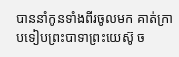បាននាំកូនទាំងពីរចូលមក គាត់ក្រាបទៀបព្រះបាទាព្រះយេស៊ូ ច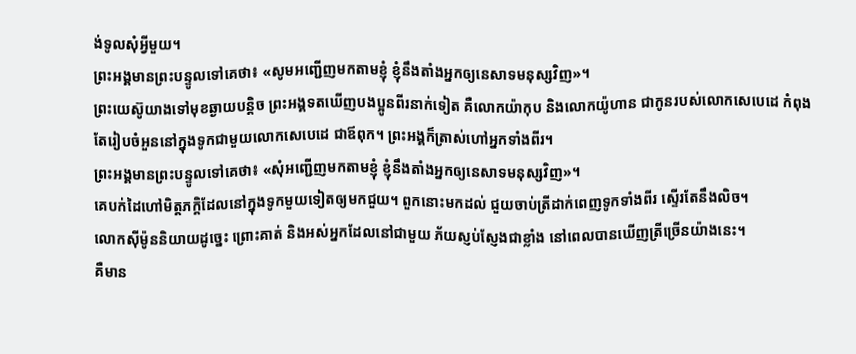ង់ទូលសុំអ្វីមួយ។
ព្រះអង្គមានព្រះបន្ទូលទៅគេថា៖ «សូមអញ្ជើញមកតាមខ្ញុំ ខ្ញុំនឹងតាំងអ្នកឲ្យនេសាទមនុស្សវិញ»។
ព្រះយេស៊ូយាងទៅមុខឆ្ងាយបន្ដិច ព្រះអង្គទតឃើញបងប្អូនពីរនាក់ទៀត គឺលោកយ៉ាកុប និងលោកយ៉ូហាន ជាកូនរបស់លោកសេបេដេ កំពុងតែរៀបចំអួននៅក្នុងទូកជាមួយលោកសេបេដេ ជាឪពុក។ ព្រះអង្គក៏ត្រាស់ហៅអ្នកទាំងពីរ។
ព្រះអង្គមានព្រះបន្ទូលទៅគេថា៖ «សុំអញ្ជើញមកតាមខ្ញុំ ខ្ញុំនឹងតាំងអ្នកឲ្យនេសាទមនុស្សវិញ»។
គេបក់ដៃហៅមិត្តភក្ដិដែលនៅក្នុងទូកមួយទៀតឲ្យមកជួយ។ ពួកនោះមកដល់ ជួយចាប់ត្រីដាក់ពេញទូកទាំងពីរ ស្ទើរតែនឹងលិច។
លោកស៊ីម៉ូននិយាយដូច្នេះ ព្រោះគាត់ និងអស់អ្នកដែលនៅជាមួយ ភ័យស្ញប់ស្ញែងជាខ្លាំង នៅពេលបានឃើញត្រីច្រើនយ៉ាងនេះ។
គឺមាន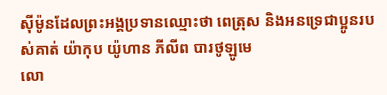ស៊ីម៉ូនដែលព្រះអង្គប្រទានឈ្មោះថា ពេត្រុស និងអនទ្រេជាប្អូនរបស់គាត់ យ៉ាកុប យ៉ូហាន ភីលីព បារថូឡូមេ
លោ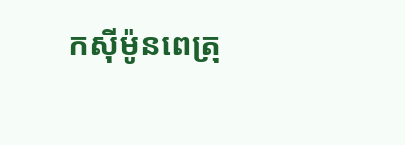កស៊ីម៉ូនពេត្រុ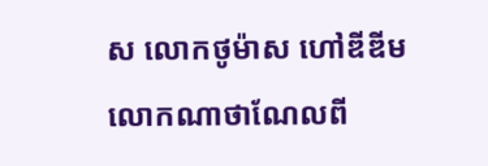ស លោកថូម៉ាស ហៅឌីឌីម លោកណាថាណែលពី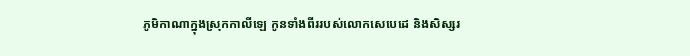ភូមិកាណាក្នុងស្រុកកាលីឡេ កូនទាំងពីររបស់លោកសេបេដេ និងសិស្សរ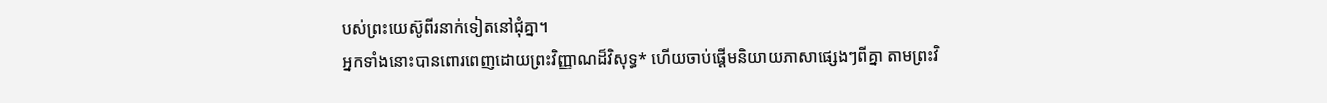បស់ព្រះយេស៊ូពីរនាក់ទៀតនៅជុំគ្នា។
អ្នកទាំងនោះបានពោរពេញដោយព្រះវិញ្ញាណដ៏វិសុទ្ធ* ហើយចាប់ផ្ដើមនិយាយភាសាផ្សេងៗពីគ្នា តាមព្រះវិ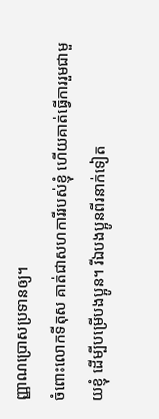ញ្ញាណប្រោសប្រទានឲ្យ។
ចំពោះលោកទីតុស គាត់ជាសហការីរបស់ខ្ញុំ ហើយគាត់ធ្វើការរួមជាមួយខ្ញុំ ដើម្បីបម្រើបងប្អូន។ រីឯបងប្អូនពីរនាក់ទៀត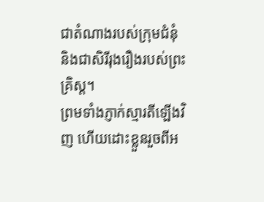ជាតំណាងរបស់ក្រុមជំនុំ និងជាសិរីរុងរឿងរបស់ព្រះគ្រិស្ត។
ព្រមទាំងភ្ញាក់ស្មារតីឡើងវិញ ហើយដោះខ្លួនរួចពីអ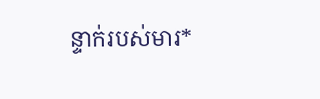ន្ទាក់របស់មារ*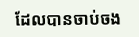ដែលបានចាប់ចង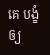គេ បង្ខំឲ្យ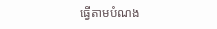ធ្វើតាមបំណង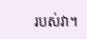របស់វា។